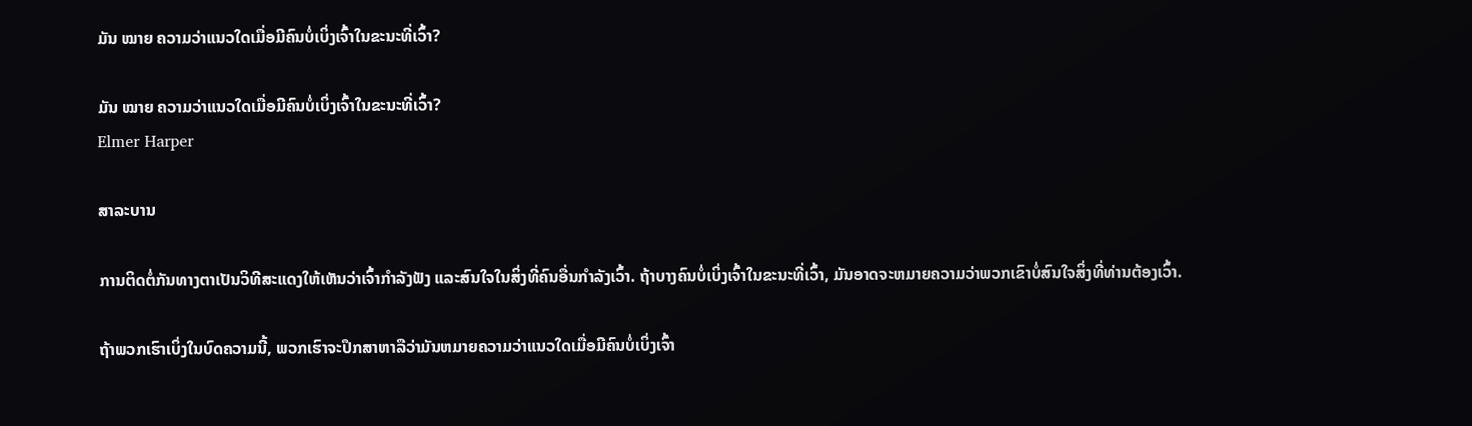ມັນ ໝາຍ ຄວາມວ່າແນວໃດເມື່ອມີຄົນບໍ່ເບິ່ງເຈົ້າໃນຂະນະທີ່ເວົ້າ?

ມັນ ໝາຍ ຄວາມວ່າແນວໃດເມື່ອມີຄົນບໍ່ເບິ່ງເຈົ້າໃນຂະນະທີ່ເວົ້າ?
Elmer Harper

ສາລະບານ

ການຕິດຕໍ່ກັນທາງຕາເປັນວິທີສະແດງໃຫ້ເຫັນວ່າເຈົ້າກຳລັງຟັງ ແລະສົນໃຈໃນສິ່ງທີ່ຄົນອື່ນກຳລັງເວົ້າ. ຖ້າບາງຄົນບໍ່ເບິ່ງເຈົ້າໃນຂະນະທີ່ເວົ້າ, ມັນອາດຈະຫມາຍຄວາມວ່າພວກເຂົາບໍ່ສົນໃຈສິ່ງທີ່ທ່ານຕ້ອງເວົ້າ.

ຖ້າພວກເຮົາເບິ່ງໃນບົດຄວາມນີ້, ພວກເຮົາຈະປຶກສາຫາລືວ່າມັນຫມາຍຄວາມວ່າແນວໃດເມື່ອມີຄົນບໍ່ເບິ່ງເຈົ້າ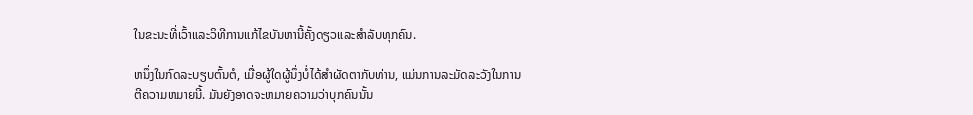ໃນຂະນະທີ່ເວົ້າແລະວິທີການແກ້ໄຂບັນຫານີ້ຄັ້ງດຽວແລະສໍາລັບທຸກຄົນ.

ຫນຶ່ງໃນກົດລະບຽບຕົ້ນຕໍ, ເມື່ອຜູ້ໃດຜູ້ນຶ່ງບໍ່ໄດ້ສໍາຜັດຕາກັບທ່ານ, ແມ່ນການລະມັດລະວັງໃນການຕີຄວາມຫມາຍນີ້. ມັນຍັງອາດຈະຫມາຍຄວາມວ່າບຸກຄົນນັ້ນ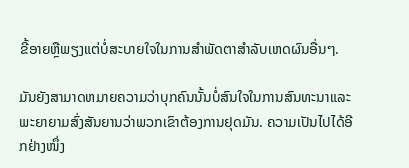ຂີ້ອາຍຫຼືພຽງແຕ່ບໍ່ສະບາຍໃຈໃນການສໍາພັດຕາສໍາລັບເຫດຜົນອື່ນໆ.

ມັນຍັງສາມາດຫມາຍຄວາມວ່າບຸກຄົນນັ້ນບໍ່ສົນໃຈໃນການສົນທະນາແລະພະຍາຍາມສົ່ງສັນຍານວ່າພວກເຂົາຕ້ອງການຢຸດມັນ. ຄວາມເປັນໄປໄດ້ອີກຢ່າງໜຶ່ງ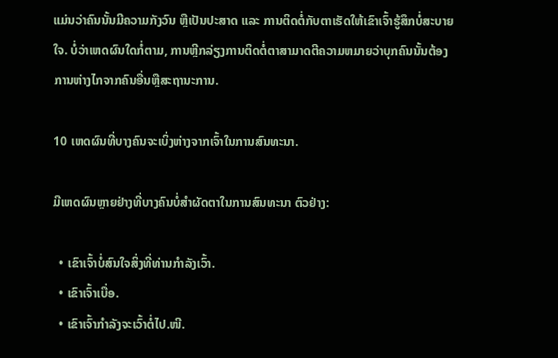ແມ່ນວ່າຄົນນັ້ນມີຄວາມກັງວົນ ຫຼືເປັນປະສາດ ແລະ ການຕິດຕໍ່ກັບຕາເຮັດໃຫ້ເຂົາເຈົ້າຮູ້ສຶກບໍ່ສະບາຍໃຈ. ບໍ່ວ່າເຫດຜົນໃດກໍ່ຕາມ, ການຫຼີກລ່ຽງການຕິດຕໍ່ຕາສາມາດຕີຄວາມຫມາຍວ່າບຸກຄົນນັ້ນຕ້ອງການຫ່າງໄກຈາກຄົນອື່ນຫຼືສະຖານະການ.

10 ເຫດຜົນທີ່ບາງຄົນຈະເບິ່ງຫ່າງຈາກເຈົ້າໃນການສົນທະນາ.

ມີເຫດຜົນຫຼາຍຢ່າງທີ່ບາງຄົນບໍ່ສຳຜັດຕາໃນການສົນທະນາ ຕົວຢ່າງ:

  • ເຂົາເຈົ້າບໍ່ສົນໃຈສິ່ງທີ່ທ່ານກຳລັງເວົ້າ.
  • ເຂົາເຈົ້າເບື່ອ.
  • ເຂົາເຈົ້າກຳລັງຈະເວົ້າຕໍ່ໄປ.ໜີ.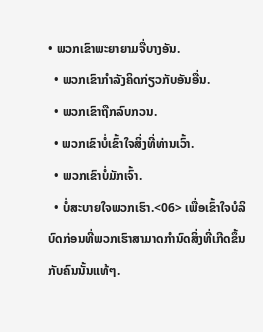• ພວກເຂົາພະຍາຍາມຈື່ບາງອັນ.
  • ພວກເຂົາກຳລັງຄິດກ່ຽວກັບອັນອື່ນ.
  • ພວກເຂົາຖືກລົບກວນ.
  • ພວກເຂົາບໍ່ເຂົ້າໃຈສິ່ງທີ່ທ່ານເວົ້າ.
  • ພວກເຂົາບໍ່ມັກເຈົ້າ.
  • ບໍ່ສະບາຍໃຈພວກເຮົາ.<06> ເພື່ອເຂົ້າໃຈບໍລິບົດກ່ອນທີ່ພວກເຮົາສາມາດກໍານົດສິ່ງທີ່ເກີດຂຶ້ນກັບຄົນນັ້ນແທ້ໆ.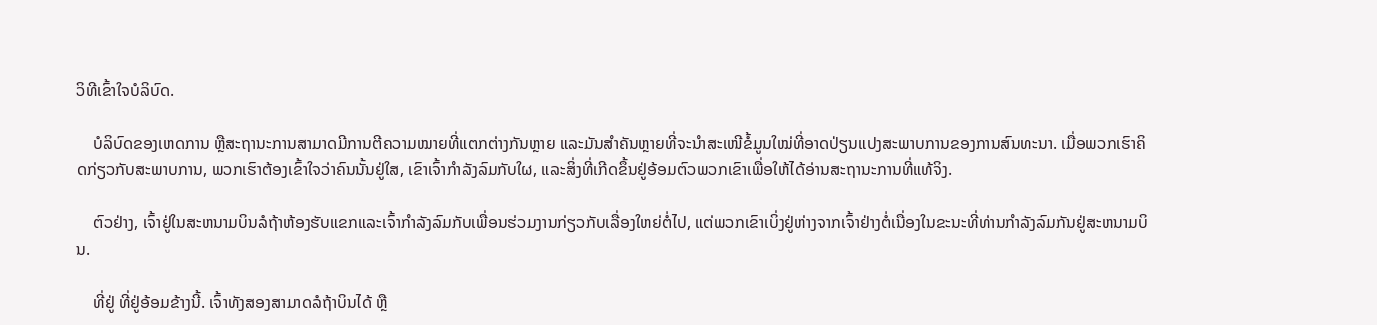ວິທີເຂົ້າໃຈບໍລິບົດ.

    ບໍລິບົດຂອງເຫດການ ຫຼືສະຖານະການສາມາດມີການຕີຄວາມໝາຍທີ່ແຕກຕ່າງກັນຫຼາຍ ແລະມັນສຳຄັນຫຼາຍທີ່ຈະນຳສະເໜີຂໍ້ມູນໃໝ່ທີ່ອາດປ່ຽນແປງສະພາບການຂອງການສົນທະນາ. ເມື່ອພວກເຮົາຄິດກ່ຽວກັບສະພາບການ, ພວກເຮົາຕ້ອງເຂົ້າໃຈວ່າຄົນນັ້ນຢູ່ໃສ, ເຂົາເຈົ້າກໍາລັງລົມກັບໃຜ, ແລະສິ່ງທີ່ເກີດຂຶ້ນຢູ່ອ້ອມຕົວພວກເຂົາເພື່ອໃຫ້ໄດ້ອ່ານສະຖານະການທີ່ແທ້ຈິງ.

    ຕົວຢ່າງ, ເຈົ້າຢູ່ໃນສະຫນາມບິນລໍຖ້າຫ້ອງຮັບແຂກແລະເຈົ້າກໍາລັງລົມກັບເພື່ອນຮ່ວມງານກ່ຽວກັບເລື່ອງໃຫຍ່ຕໍ່ໄປ, ແຕ່ພວກເຂົາເບິ່ງຢູ່ຫ່າງຈາກເຈົ້າຢ່າງຕໍ່ເນື່ອງໃນຂະນະທີ່ທ່ານກໍາລັງລົມກັນຢູ່ສະຫນາມບິນ.

    ທີ່ຢູ່ ທີ່ຢູ່ອ້ອມຂ້າງນີ້. ເຈົ້າທັງສອງສາມາດລໍຖ້າບິນໄດ້ ຫຼື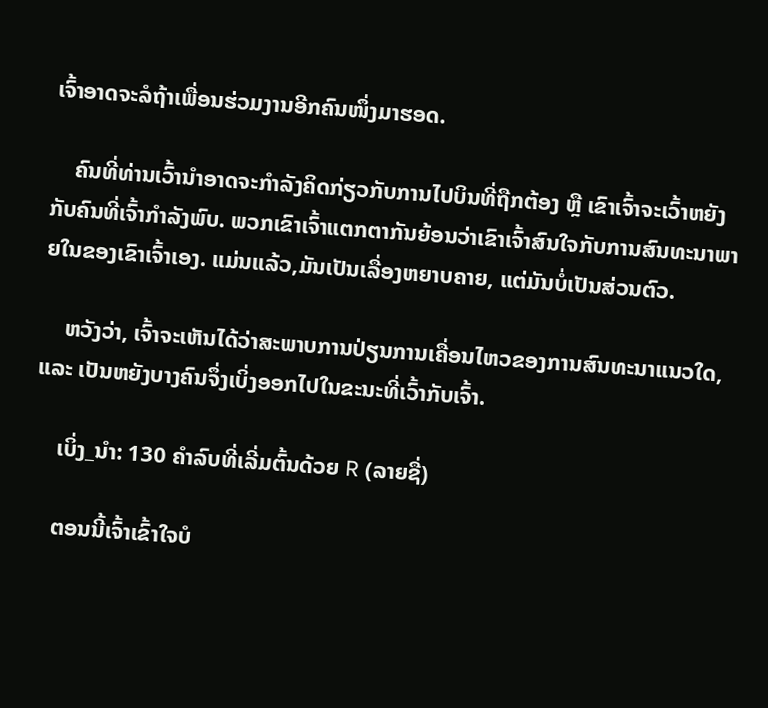ເຈົ້າອາດຈະລໍຖ້າເພື່ອນຮ່ວມງານອີກຄົນໜຶ່ງມາຮອດ.

    ຄົນທີ່ທ່ານເວົ້ານຳອາດຈະກຳລັງຄິດກ່ຽວກັບການໄປບິນທີ່ຖືກຕ້ອງ ຫຼື ເຂົາເຈົ້າຈະເວົ້າຫຍັງກັບຄົນທີ່ເຈົ້າກຳລັງພົບ. ພວກເຂົາເຈົ້າແຕກຕາກັນຍ້ອນວ່າເຂົາເຈົ້າສົນໃຈກັບການສົນທະນາພາຍໃນຂອງເຂົາເຈົ້າເອງ. ແມ່ນແລ້ວ,ມັນເປັນເລື່ອງຫຍາບຄາຍ, ແຕ່ມັນບໍ່ເປັນສ່ວນຕົວ.

    ຫວັງວ່າ, ເຈົ້າຈະເຫັນໄດ້ວ່າສະພາບການປ່ຽນການເຄື່ອນໄຫວຂອງການສົນທະນາແນວໃດ, ແລະ ເປັນຫຍັງບາງຄົນຈຶ່ງເບິ່ງອອກໄປໃນຂະນະທີ່ເວົ້າກັບເຈົ້າ.

    ເບິ່ງ_ນຳ: 130 ຄໍາລົບທີ່ເລີ່ມຕົ້ນດ້ວຍ R (ລາຍຊື່)

    ຕອນນີ້ເຈົ້າເຂົ້າໃຈບໍ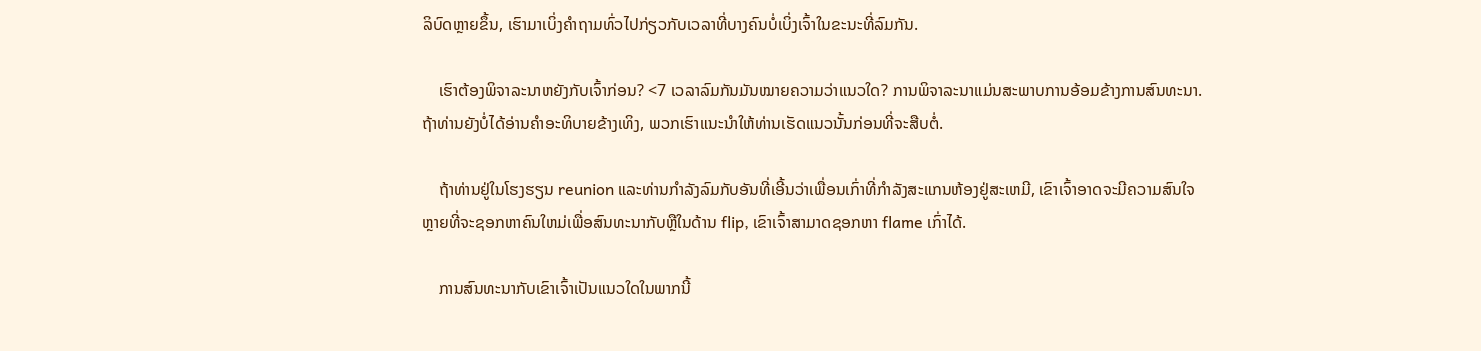ລິບົດຫຼາຍຂຶ້ນ, ເຮົາມາເບິ່ງຄຳຖາມທົ່ວໄປກ່ຽວກັບເວລາທີ່ບາງຄົນບໍ່ເບິ່ງເຈົ້າໃນຂະນະທີ່ລົມກັນ.

    ເຮົາຕ້ອງພິຈາລະນາຫຍັງກັບເຈົ້າກ່ອນ? <7 ເວລາລົມກັນມັນໝາຍຄວາມວ່າແນວໃດ? ການພິຈາລະນາແມ່ນສະພາບການອ້ອມຂ້າງການສົນທະນາ. ຖ້າທ່ານຍັງບໍ່ໄດ້ອ່ານຄໍາອະທິບາຍຂ້າງເທິງ, ພວກເຮົາແນະນໍາໃຫ້ທ່ານເຮັດແນວນັ້ນກ່ອນທີ່ຈະສືບຕໍ່.

    ຖ້າທ່ານຢູ່ໃນໂຮງຮຽນ reunion ແລະທ່ານກໍາລັງລົມກັບອັນທີ່ເອີ້ນວ່າເພື່ອນເກົ່າທີ່ກໍາລັງສະແກນຫ້ອງຢູ່ສະເຫມີ, ເຂົາເຈົ້າອາດຈະມີຄວາມສົນໃຈຫຼາຍທີ່ຈະຊອກຫາຄົນໃຫມ່ເພື່ອສົນທະນາກັບຫຼືໃນດ້ານ flip, ເຂົາເຈົ້າສາມາດຊອກຫາ flame ເກົ່າໄດ້.

    ການສົນທະນາກັບເຂົາເຈົ້າເປັນແນວໃດໃນພາກນີ້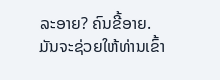ລະອາຍ? ຄົນຂີ້ອາຍ. ມັນຈະຊ່ວຍໃຫ້ທ່ານເຂົ້າ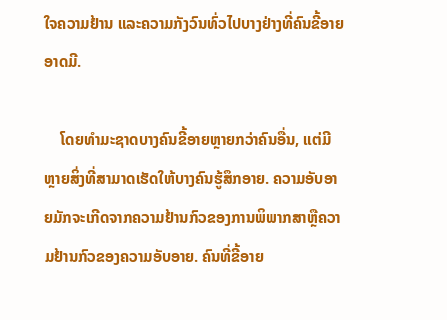ໃຈຄວາມຢ້ານ ແລະຄວາມກັງວົນທົ່ວໄປບາງຢ່າງທີ່ຄົນຂີ້ອາຍອາດມີ.

    ໂດຍທໍາມະຊາດບາງຄົນຂີ້ອາຍຫຼາຍກວ່າຄົນອື່ນ, ແຕ່ມີຫຼາຍສິ່ງທີ່ສາມາດເຮັດໃຫ້ບາງຄົນຮູ້ສຶກອາຍ. ຄວາມອັບອາຍມັກຈະເກີດຈາກຄວາມຢ້ານກົວຂອງການພິພາກສາຫຼືຄວາມຢ້ານກົວຂອງຄວາມອັບອາຍ. ຄົນທີ່ຂີ້ອາຍ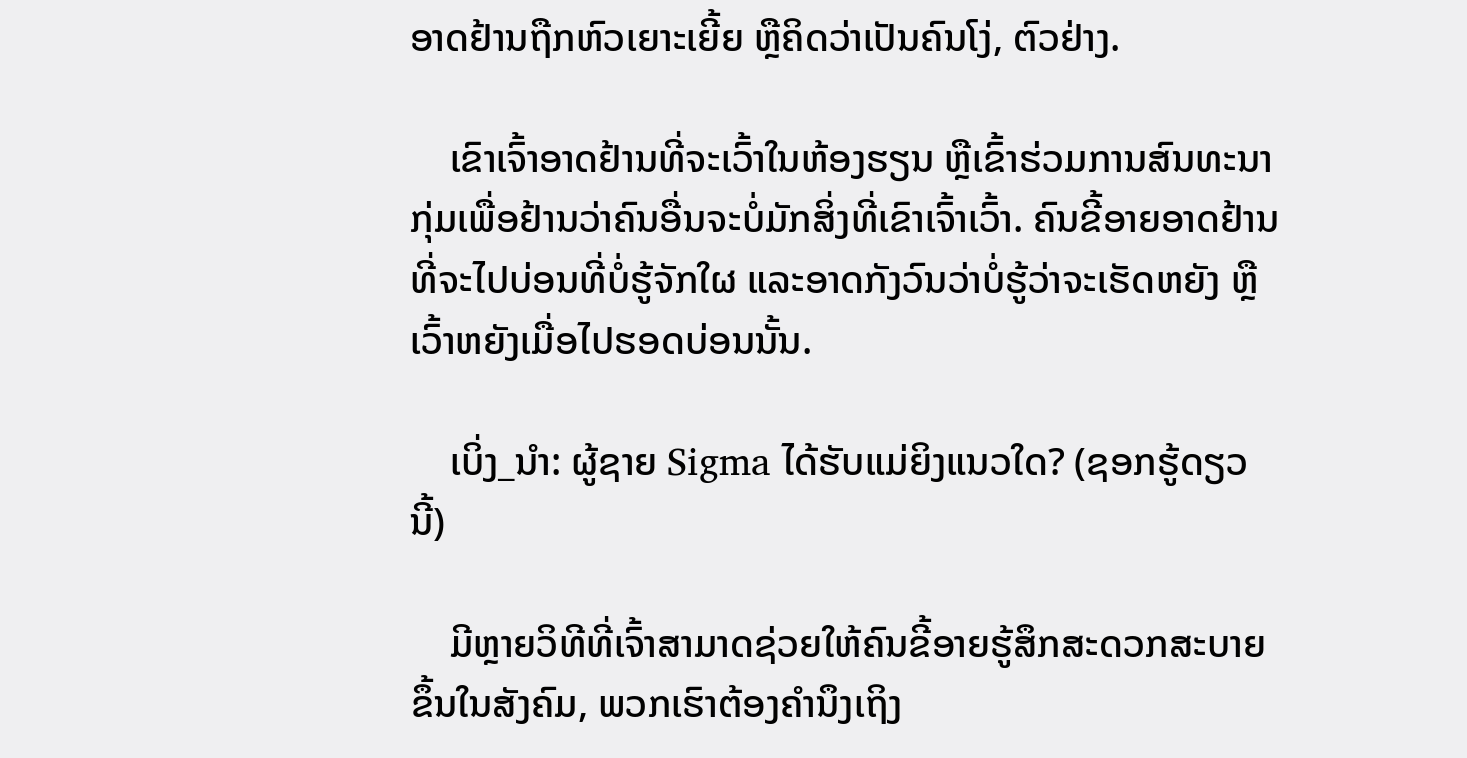ອາດຢ້ານຖືກຫົວເຍາະເຍີ້ຍ ຫຼືຄິດວ່າເປັນຄົນໂງ່, ຕົວຢ່າງ.

    ເຂົາເຈົ້າອາດຢ້ານທີ່ຈະເວົ້າໃນຫ້ອງຮຽນ ຫຼືເຂົ້າຮ່ວມການສົນທະນາກຸ່ມເພື່ອຢ້ານວ່າຄົນອື່ນຈະບໍ່ມັກສິ່ງທີ່ເຂົາເຈົ້າເວົ້າ. ຄົນຂີ້ອາຍອາດຢ້ານທີ່ຈະໄປບ່ອນທີ່ບໍ່ຮູ້ຈັກໃຜ ແລະອາດກັງວົນວ່າບໍ່ຮູ້ວ່າຈະເຮັດຫຍັງ ຫຼື ເວົ້າຫຍັງເມື່ອໄປຮອດບ່ອນນັ້ນ.

    ເບິ່ງ_ນຳ: ຜູ້ຊາຍ Sigma ໄດ້ຮັບແມ່ຍິງແນວໃດ? (ຊອກຮູ້ດຽວນີ້)

    ມີຫຼາຍວິທີທີ່ເຈົ້າສາມາດຊ່ວຍໃຫ້ຄົນຂີ້ອາຍຮູ້ສຶກສະດວກສະບາຍຂຶ້ນໃນສັງຄົມ, ພວກເຮົາຕ້ອງຄຳນຶງເຖິງ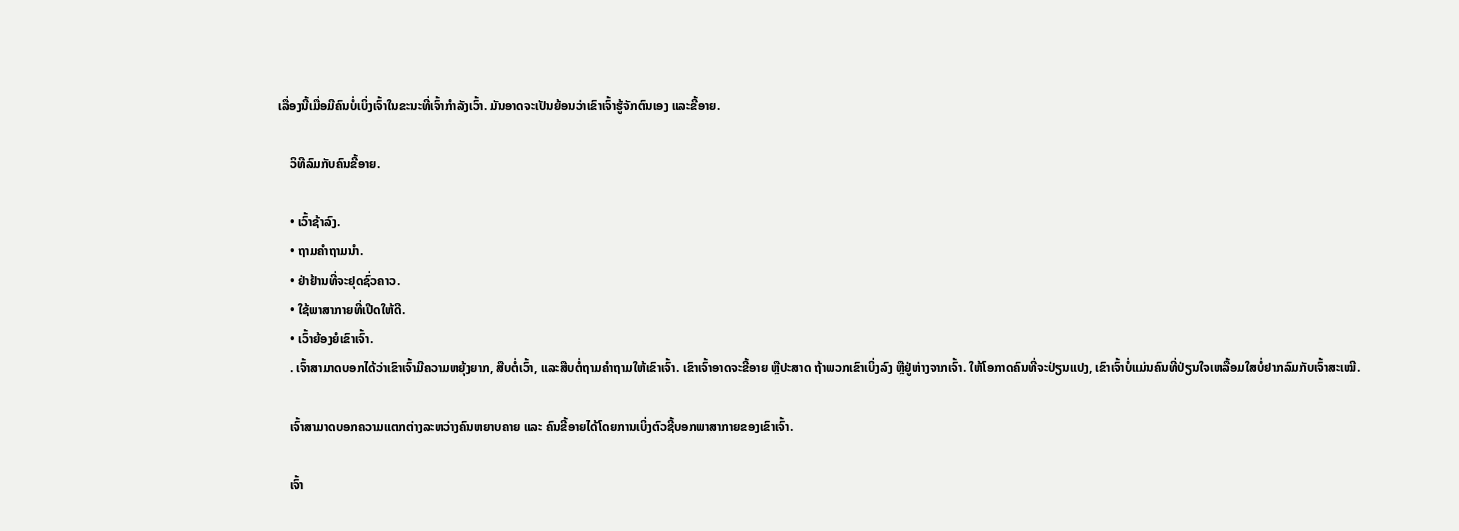ເລື່ອງນີ້ເມື່ອມີຄົນບໍ່ເບິ່ງເຈົ້າໃນຂະນະທີ່ເຈົ້າກຳລັງເວົ້າ. ມັນອາດຈະເປັນຍ້ອນວ່າເຂົາເຈົ້າຮູ້ຈັກຕົນເອງ ແລະຂີ້ອາຍ.

    ວິທີລົມກັບຄົນຂີ້ອາຍ.

    • ເວົ້າຊ້າລົງ.
    • ຖາມຄໍາຖາມນໍາ.
    • ຢ່າຢ້ານທີ່ຈະຢຸດຊົ່ວຄາວ.
    • ໃຊ້ພາສາກາຍທີ່ເປີດໃຫ້ດີ.
    • ເວົ້າຍ້ອງຍໍເຂົາເຈົ້າ.
    . ເຈົ້າສາມາດບອກໄດ້ວ່າເຂົາເຈົ້າມີຄວາມຫຍຸ້ງຍາກ, ສືບຕໍ່ເວົ້າ, ແລະສືບຕໍ່ຖາມຄໍາຖາມໃຫ້ເຂົາເຈົ້າ. ເຂົາເຈົ້າອາດຈະຂີ້ອາຍ ຫຼືປະສາດ ຖ້າພວກເຂົາເບິ່ງລົງ ຫຼືຢູ່ຫ່າງຈາກເຈົ້າ. ໃຫ້ໂອກາດຄົນທີ່ຈະປ່ຽນແປງ, ເຂົາເຈົ້າບໍ່ແມ່ນຄົນທີ່ປ່ຽນໃຈເຫລື້ອມໃສບໍ່ຢາກລົມກັບເຈົ້າສະເໝີ.

    ເຈົ້າສາມາດບອກຄວາມແຕກຕ່າງລະຫວ່າງຄົນຫຍາບຄາຍ ແລະ ຄົນຂີ້ອາຍໄດ້ໂດຍການເບິ່ງຕົວຊີ້ບອກພາສາກາຍຂອງເຂົາເຈົ້າ.

    ເຈົ້າ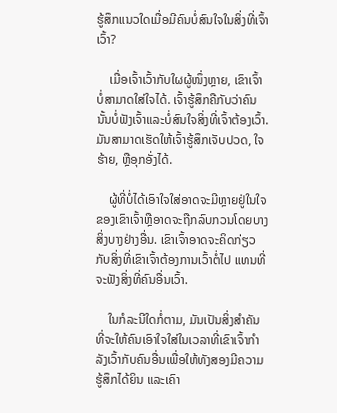ຮູ້ສຶກແນວໃດເມື່ອມີຄົນບໍ່ສົນໃຈໃນສິ່ງທີ່ເຈົ້າເວົ້າ?

    ເມື່ອເຈົ້າເວົ້າກັບໃຜຜູ້ໜຶ່ງຫຼາຍ, ເຂົາເຈົ້າບໍ່ສາມາດໃສ່ໃຈໄດ້. ເຈົ້າຮູ້ສຶກຄືກັບວ່າຄົນນັ້ນບໍ່ຟັງເຈົ້າແລະບໍ່ສົນໃຈສິ່ງທີ່ເຈົ້າຕ້ອງເວົ້າ. ມັນສາມາດເຮັດໃຫ້ເຈົ້າຮູ້ສຶກເຈັບປວດ, ໃຈຮ້າຍ, ຫຼືອຸກອັ່ງໄດ້.

    ຜູ້ທີ່ບໍ່ໄດ້ເອົາໃຈໃສ່ອາດຈະມີຫຼາຍຢູ່ໃນໃຈຂອງເຂົາເຈົ້າຫຼືອາດຈະຖືກລົບກວນໂດຍບາງສິ່ງບາງຢ່າງອື່ນ. ເຂົາເຈົ້າອາດຈະຄິດກ່ຽວກັບສິ່ງທີ່ເຂົາເຈົ້າຕ້ອງການເວົ້າຕໍ່ໄປ ແທນທີ່ຈະຟັງສິ່ງທີ່ຄົນອື່ນເວົ້າ.

    ໃນກໍລະນີໃດກໍ່ຕາມ, ມັນເປັນສິ່ງສໍາຄັນທີ່ຈະໃຫ້ຄົນເອົາໃຈໃສ່ໃນເວລາທີ່ເຂົາເຈົ້າກໍາລັງເວົ້າກັບຄົນອື່ນເພື່ອໃຫ້ທັງສອງມີຄວາມຮູ້ສຶກໄດ້ຍິນ ແລະເຄົາ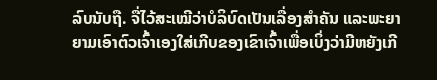ລົບນັບຖື. ຈື່ໄວ້ສະເໝີວ່າບໍລິບົດເປັນເລື່ອງສຳຄັນ ແລະພະຍາຍາມເອົາຕົວເຈົ້າເອງໃສ່ເກີບຂອງເຂົາເຈົ້າເພື່ອເບິ່ງວ່າມີຫຍັງເກີ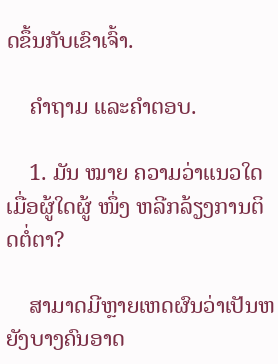ດຂຶ້ນກັບເຂົາເຈົ້າ.

    ຄຳຖາມ ແລະຄຳຕອບ.

    1. ມັນ ໝາຍ ຄວາມວ່າແນວໃດເມື່ອຜູ້ໃດຜູ້ ໜຶ່ງ ຫລີກລ້ຽງການຕິດຕໍ່ຕາ?

    ສາມາດມີຫຼາຍເຫດຜົນວ່າເປັນຫຍັງບາງຄົນອາດ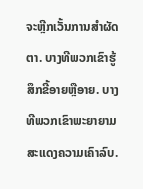ຈະຫຼີກເວັ້ນການສໍາຜັດຕາ. ບາງທີພວກເຂົາຮູ້ສຶກຂີ້ອາຍຫຼືອາຍ. ບາງທີພວກເຂົາພະຍາຍາມສະແດງຄວາມເຄົາລົບ.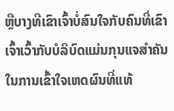ຫຼືບາງທີເຂົາເຈົ້າບໍ່ສົນໃຈກັບຄົນທີ່ເຂົາເຈົ້າເວົ້າກັບບໍລິບົດແມ່ນກຸນແຈສຳຄັນໃນການເຂົ້າໃຈເຫດຜົນທີ່ແທ້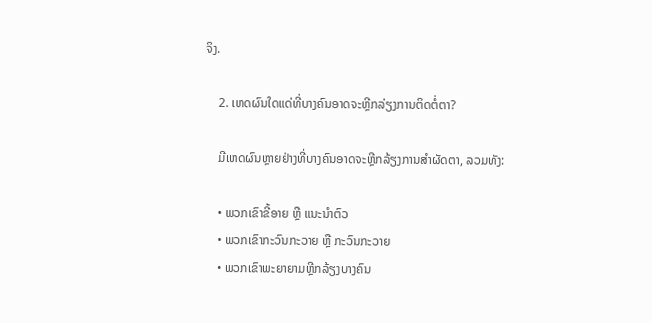ຈິງ.

    2. ເຫດຜົນໃດແດ່ທີ່ບາງຄົນອາດຈະຫຼີກລ່ຽງການຕິດຕໍ່ຕາ?

    ມີເຫດຜົນຫຼາຍຢ່າງທີ່ບາງຄົນອາດຈະຫຼີກລ້ຽງການສຳຜັດຕາ, ລວມທັງ:

    • ພວກເຂົາຂີ້ອາຍ ຫຼື ແນະນຳຕົວ
    • ພວກເຂົາກະວົນກະວາຍ ຫຼື ກະວົນກະວາຍ
    • ພວກເຂົາພະຍາຍາມຫຼີກລ້ຽງບາງຄົນ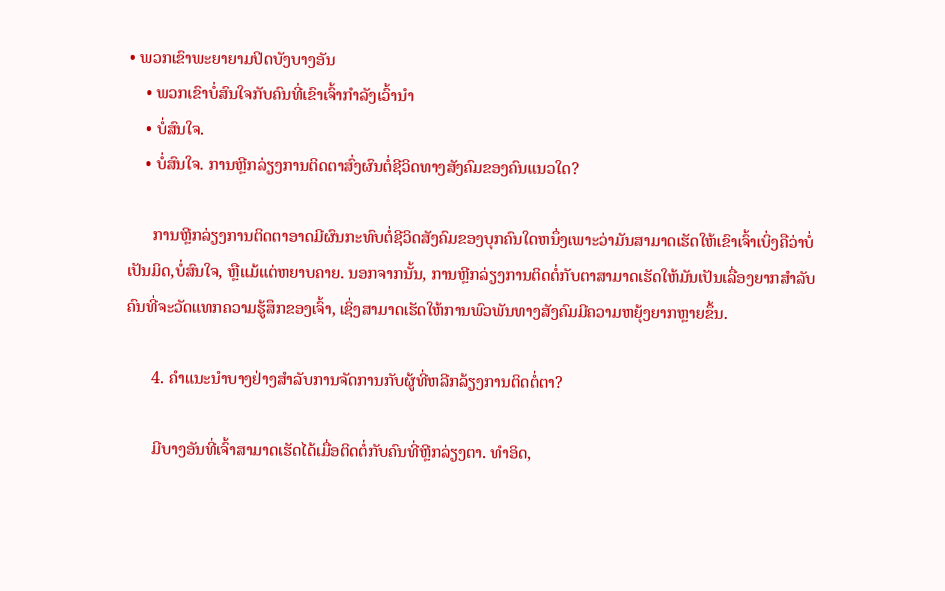• ພວກເຂົາພະຍາຍາມປິດບັງບາງອັນ
    • ພວກເຂົາບໍ່ສົນໃຈກັບຄົນທີ່ເຂົາເຈົ້າກຳລັງເວົ້ານຳ
    • ບໍ່ສົນໃຈ.
    • ບໍ່ສົນໃຈ. ການຫຼີກລ່ຽງການຕິດຕາສົ່ງຜົນຕໍ່ຊີວິດທາງສັງຄົມຂອງຄົນແນວໃດ?

      ການຫຼີກລ່ຽງການຕິດຕາອາດມີຜົນກະທົບຕໍ່ຊີວິດສັງຄົມຂອງບຸກຄົນໃດຫນຶ່ງເພາະວ່າມັນສາມາດເຮັດໃຫ້ເຂົາເຈົ້າເບິ່ງຄືວ່າບໍ່ເປັນມິດ,ບໍ່ສົນໃຈ, ຫຼືແມ້ແຕ່ຫຍາບຄາຍ. ນອກຈາກນັ້ນ, ການຫຼີກລ່ຽງການຕິດຕໍ່ກັບຕາສາມາດເຮັດໃຫ້ມັນເປັນເລື່ອງຍາກສໍາລັບຄົນທີ່ຈະວັດແທກຄວາມຮູ້ສຶກຂອງເຈົ້າ, ເຊິ່ງສາມາດເຮັດໃຫ້ການພົວພັນທາງສັງຄົມມີຄວາມຫຍຸ້ງຍາກຫຼາຍຂຶ້ນ.

      4. ຄໍາແນະນໍາບາງຢ່າງສໍາລັບການຈັດການກັບຜູ້ທີ່ຫລີກລ້ຽງການຕິດຕໍ່ຕາ?

      ມີບາງອັນທີ່ເຈົ້າສາມາດເຮັດໄດ້ເມື່ອຕິດຕໍ່ກັບຄົນທີ່ຫຼີກລ່ຽງຕາ. ທໍາອິດ,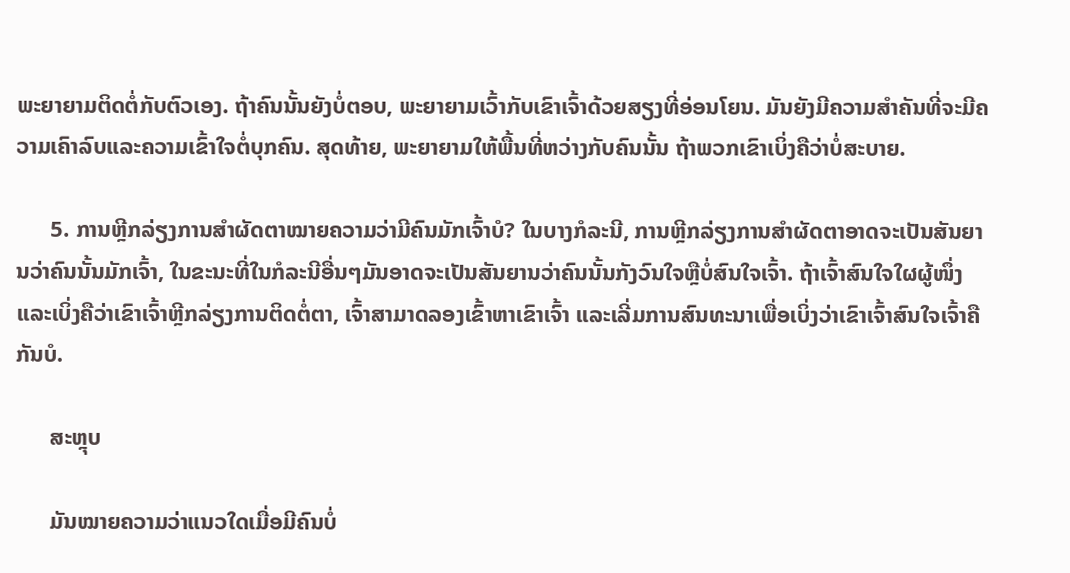ພະຍາຍາມຕິດຕໍ່ກັບຕົວເອງ. ຖ້າຄົນນັ້ນຍັງບໍ່ຕອບ, ພະຍາຍາມເວົ້າກັບເຂົາເຈົ້າດ້ວຍສຽງທີ່ອ່ອນໂຍນ. ມັນຍັງມີຄວາມສໍາຄັນທີ່ຈະມີຄວາມເຄົາລົບແລະຄວາມເຂົ້າໃຈຕໍ່ບຸກຄົນ. ສຸດທ້າຍ, ພະຍາຍາມໃຫ້ພື້ນທີ່ຫວ່າງກັບຄົນນັ້ນ ຖ້າພວກເຂົາເບິ່ງຄືວ່າບໍ່ສະບາຍ.

      5. ການຫຼີກລ່ຽງການສຳຜັດຕາໝາຍຄວາມວ່າມີຄົນມັກເຈົ້າບໍ? ໃນບາງກໍລະນີ, ການຫຼີກລ່ຽງການສໍາຜັດຕາອາດຈະເປັນສັນຍານວ່າຄົນນັ້ນມັກເຈົ້າ, ໃນຂະນະທີ່ໃນກໍລະນີອື່ນໆມັນອາດຈະເປັນສັນຍານວ່າຄົນນັ້ນກັງວົນໃຈຫຼືບໍ່ສົນໃຈເຈົ້າ. ຖ້າເຈົ້າສົນໃຈໃຜຜູ້ໜຶ່ງ ແລະເບິ່ງຄືວ່າເຂົາເຈົ້າຫຼີກລ່ຽງການຕິດຕໍ່ຕາ, ເຈົ້າສາມາດລອງເຂົ້າຫາເຂົາເຈົ້າ ແລະເລີ່ມການສົນທະນາເພື່ອເບິ່ງວ່າເຂົາເຈົ້າສົນໃຈເຈົ້າຄືກັນບໍ.

      ສະຫຼຸບ

      ມັນໝາຍຄວາມວ່າແນວໃດເມື່ອມີຄົນບໍ່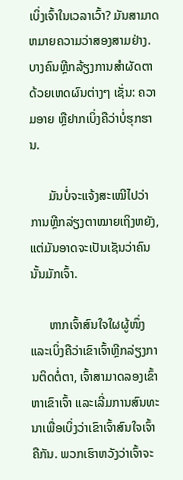ເບິ່ງເຈົ້າໃນເວລາເວົ້າ? ມັນສາມາດຫມາຍຄວາມວ່າສອງສາມຢ່າງ. ບາງຄົນຫຼີກລ້ຽງການສຳຜັດຕາດ້ວຍເຫດຜົນຕ່າງໆ ເຊັ່ນ: ຄວາມອາຍ ຫຼືຢາກເບິ່ງຄືວ່າບໍ່ຮຸກຮານ.

      ມັນບໍ່ຈະແຈ້ງສະເໝີໄປວ່າ ການຫຼີກລ່ຽງຕາໝາຍເຖິງຫຍັງ, ແຕ່ມັນອາດຈະເປັນເຊັນວ່າຄົນນັ້ນມັກເຈົ້າ.

      ຫາກເຈົ້າສົນໃຈໃຜຜູ້ໜຶ່ງ ແລະເບິ່ງຄືວ່າເຂົາເຈົ້າຫຼີກລ່ຽງການຕິດຕໍ່ຕາ, ເຈົ້າສາມາດລອງເຂົ້າຫາເຂົາເຈົ້າ ແລະເລີ່ມການສົນທະນາເພື່ອເບິ່ງວ່າເຂົາເຈົ້າສົນໃຈເຈົ້າຄືກັນ. ພວກເຮົາຫວັງວ່າເຈົ້າຈະ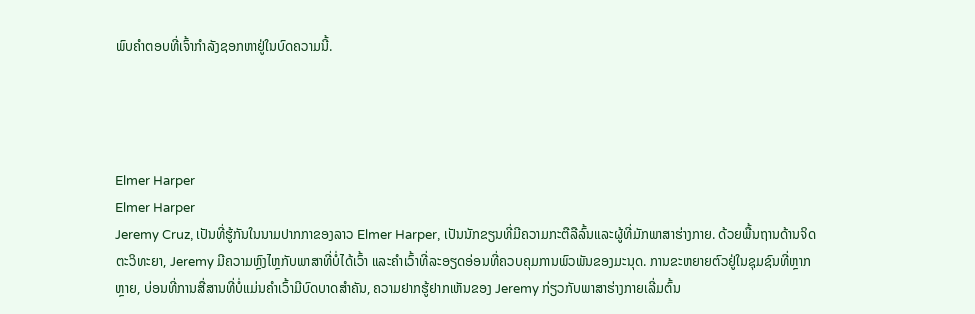ພົບຄຳຕອບທີ່ເຈົ້າກໍາລັງຊອກຫາຢູ່ໃນບົດຄວາມນີ້.




Elmer Harper
Elmer Harper
Jeremy Cruz, ເປັນທີ່ຮູ້ກັນໃນນາມປາກກາຂອງລາວ Elmer Harper, ເປັນນັກຂຽນທີ່ມີຄວາມກະຕືລືລົ້ນແລະຜູ້ທີ່ມັກພາສາຮ່າງກາຍ. ດ້ວຍພື້ນຖານດ້ານຈິດຕະວິທະຍາ, Jeremy ມີຄວາມຫຼົງໄຫຼກັບພາສາທີ່ບໍ່ໄດ້ເວົ້າ ແລະຄຳເວົ້າທີ່ລະອຽດອ່ອນທີ່ຄວບຄຸມການພົວພັນຂອງມະນຸດ. ການຂະຫຍາຍຕົວຢູ່ໃນຊຸມຊົນທີ່ຫຼາກຫຼາຍ, ບ່ອນທີ່ການສື່ສານທີ່ບໍ່ແມ່ນຄໍາເວົ້າມີບົດບາດສໍາຄັນ, ຄວາມຢາກຮູ້ຢາກເຫັນຂອງ Jeremy ກ່ຽວກັບພາສາຮ່າງກາຍເລີ່ມຕົ້ນ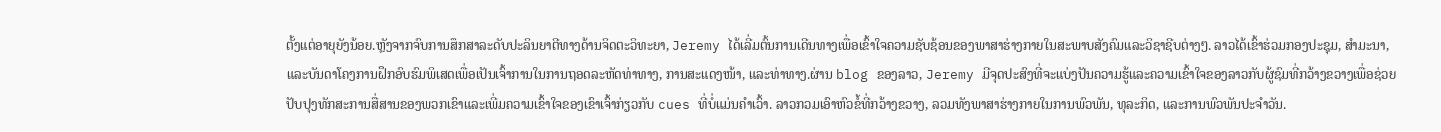ຕັ້ງແຕ່ອາຍຸຍັງນ້ອຍ.ຫຼັງຈາກຈົບການສຶກສາລະດັບປະລິນຍາຕີທາງດ້ານຈິດຕະວິທະຍາ, Jeremy ໄດ້ເລີ່ມຕົ້ນການເດີນທາງເພື່ອເຂົ້າໃຈຄວາມຊັບຊ້ອນຂອງພາສາຮ່າງກາຍໃນສະພາບສັງຄົມແລະວິຊາຊີບຕ່າງໆ. ລາວໄດ້ເຂົ້າຮ່ວມກອງປະຊຸມ, ສຳມະນາ, ແລະບັນດາໂຄງການຝຶກອົບຮົມພິເສດເພື່ອເປັນເຈົ້າການໃນການຖອດລະຫັດທ່າທາງ, ການສະແດງໜ້າ, ແລະທ່າທາງ.ຜ່ານ blog ຂອງລາວ, Jeremy ມີຈຸດປະສົງທີ່ຈະແບ່ງປັນຄວາມຮູ້ແລະຄວາມເຂົ້າໃຈຂອງລາວກັບຜູ້ຊົມທີ່ກວ້າງຂວາງເພື່ອຊ່ວຍປັບປຸງທັກສະການສື່ສານຂອງພວກເຂົາແລະເພີ່ມຄວາມເຂົ້າໃຈຂອງເຂົາເຈົ້າກ່ຽວກັບ cues ທີ່ບໍ່ແມ່ນຄໍາເວົ້າ. ລາວກວມເອົາຫົວຂໍ້ທີ່ກວ້າງຂວາງ, ລວມທັງພາສາຮ່າງກາຍໃນການພົວພັນ, ທຸລະກິດ, ແລະການພົວພັນປະຈໍາວັນ.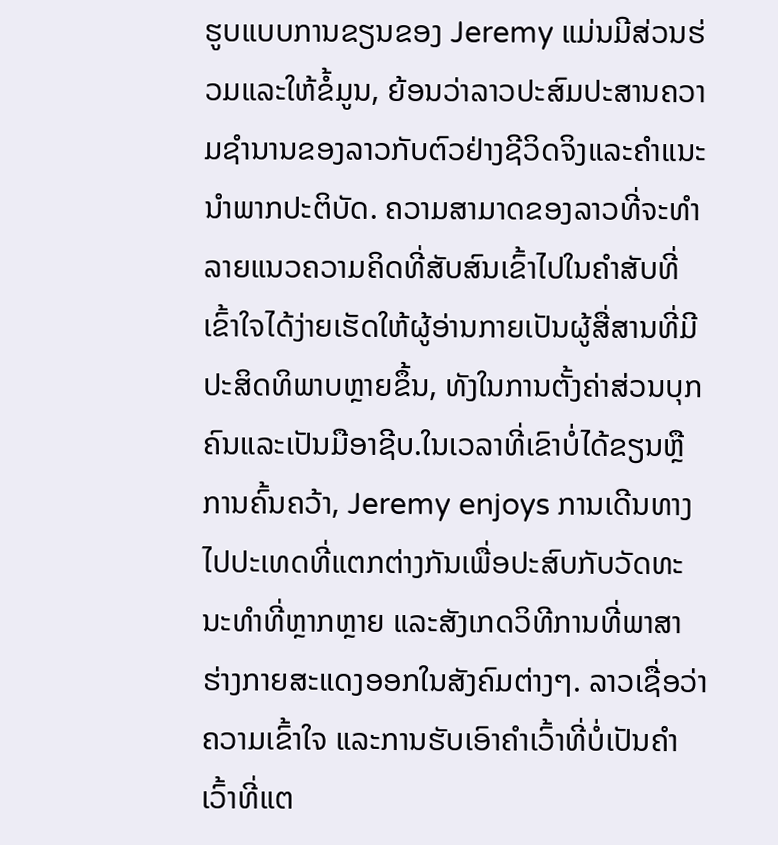ຮູບແບບການຂຽນຂອງ Jeremy ແມ່ນມີສ່ວນຮ່ວມແລະໃຫ້ຂໍ້ມູນ, ຍ້ອນວ່າລາວປະສົມປະສານຄວາມຊໍານານຂອງລາວກັບຕົວຢ່າງຊີວິດຈິງແລະຄໍາແນະນໍາພາກປະຕິບັດ. ຄວາມສາມາດຂອງລາວທີ່ຈະທໍາລາຍແນວຄວາມຄິດທີ່ສັບສົນເຂົ້າໄປໃນຄໍາສັບທີ່ເຂົ້າໃຈໄດ້ງ່າຍເຮັດໃຫ້ຜູ້ອ່ານກາຍເປັນຜູ້ສື່ສານທີ່ມີປະສິດທິພາບຫຼາຍຂຶ້ນ, ທັງໃນການຕັ້ງຄ່າສ່ວນບຸກຄົນແລະເປັນມືອາຊີບ.ໃນເວລາທີ່ເຂົາບໍ່ໄດ້ຂຽນຫຼືການຄົ້ນຄວ້າ, Jeremy enjoys ການເດີນທາງໄປປະເທດທີ່ແຕກຕ່າງກັນເພື່ອປະສົບກັບວັດທະນະທໍາທີ່ຫຼາກຫຼາຍ ແລະສັງເກດວິທີການທີ່ພາສາຮ່າງກາຍສະແດງອອກໃນສັງຄົມຕ່າງໆ. ລາວເຊື່ອວ່າຄວາມເຂົ້າໃຈ ແລະການຮັບເອົາຄຳເວົ້າທີ່ບໍ່ເປັນຄຳເວົ້າທີ່ແຕ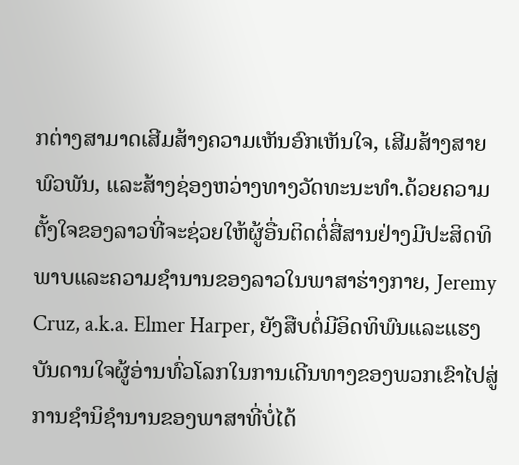ກຕ່າງສາມາດເສີມສ້າງຄວາມເຫັນອົກເຫັນໃຈ, ເສີມສ້າງສາຍພົວພັນ, ແລະສ້າງຊ່ອງຫວ່າງທາງວັດທະນະທໍາ.ດ້ວຍຄວາມຕັ້ງໃຈຂອງລາວທີ່ຈະຊ່ວຍໃຫ້ຜູ້ອື່ນຕິດຕໍ່ສື່ສານຢ່າງມີປະສິດທິພາບແລະຄວາມຊໍານານຂອງລາວໃນພາສາຮ່າງກາຍ, Jeremy Cruz, a.k.a. Elmer Harper, ຍັງສືບຕໍ່ມີອິດທິພົນແລະແຮງບັນດານໃຈຜູ້ອ່ານທົ່ວໂລກໃນການເດີນທາງຂອງພວກເຂົາໄປສູ່ການຊໍານິຊໍານານຂອງພາສາທີ່ບໍ່ໄດ້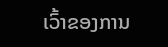ເວົ້າຂອງການ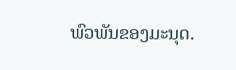ພົວພັນຂອງມະນຸດ.